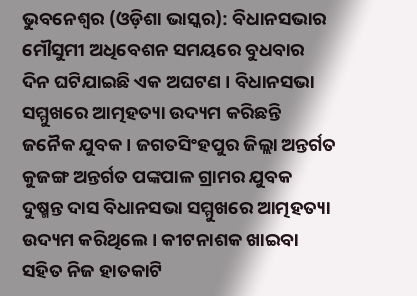ଭୁବନେଶ୍ୱର (ଓଡ଼ିଶା ଭାସ୍କର): ବିଧାନସଭାର ମୌସୁମୀ ଅଧିବେଶନ ସମୟରେ ବୁଧବାର ଦିନ ଘଟିଯାଇଛି ଏକ ଅଘଟଣ । ବିଧାନସଭା ସମ୍ମୁଖରେ ଆତ୍ମହତ୍ୟା ଉଦ୍ୟମ କରିଛନ୍ତି ଜନୈକ ଯୁବକ । ଜଗତସିଂହପୁର ଜିଲ୍ଲା ଅନ୍ତର୍ଗତ କୁଜଙ୍ଗ ଅନ୍ତର୍ଗତ ପଙ୍କପାଳ ଗ୍ରାମର ଯୁବକ ଦୁଷ୍ମନ୍ତ ଦାସ ବିଧାନସଭା ସମ୍ମୁଖରେ ଆତ୍ମହତ୍ୟା ଉଦ୍ୟମ କରିଥିଲେ । କୀଟନାଶକ ଖାଇବା ସହିତ ନିଜ ହାତକାଟି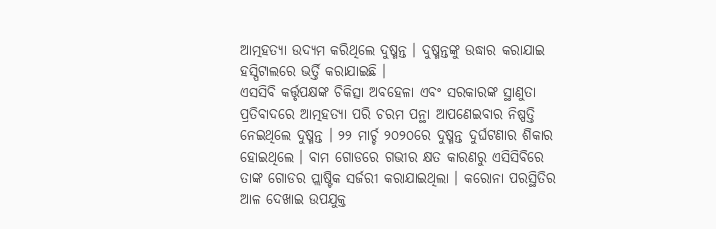ଆତ୍ମହତ୍ୟା ଉଦ୍ୟମ କରିଥିଲେ ଦୁଷ୍ମନ୍ତ । ଦୁଷ୍ମନ୍ତଙ୍କୁ ଉଦ୍ଧାର କରାଯାଇ ହସ୍ପିଟାଲରେ ଭର୍ତ୍ତି କରାଯାଇଛି ।
ଏସସିବି କର୍ତ୍ତୃପକ୍ଷଙ୍କ ଚିକିତ୍ସା ଅବହେଳା ଏବଂ ସରକାରଙ୍କ ସ୍ଥାଣୁତା ପ୍ରତିବାଦରେ ଆତ୍ମହତ୍ୟା ପରି ଚରମ ପନ୍ଥା ଆପଣେଇବାର ନିଷ୍ପତ୍ତି ନେଇଥିଲେ ଦୁଷ୍ମନ୍ତ । ୨୨ ମାର୍ଚ୍ଚ ୨୦୨୦ରେ ଦୁଷ୍ମନ୍ତ ଦୁର୍ଘଟଣାର ଶିକାର ହୋଇଥିଲେ । ବାମ ଗୋଡରେ ଗଭୀର କ୍ଷତ କାରଣରୁ ଏସିସିବିରେ ତାଙ୍କ ଗୋଡର ପ୍ଲାଷ୍ଟିକ ସର୍ଜରୀ କରାଯାଇଥିଲା । କରୋନା ପରସ୍ଥିତିର ଆଳ ଦେଖାଇ ଉପଯୁକ୍ତ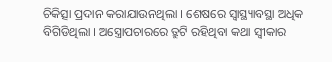ଚିକିତ୍ସା ପ୍ରଦାନ କରାଯାଉନଥିଲା । ଶେଷରେ ସ୍ୱାସ୍ଥ୍ୟାବସ୍ଥା ଅଧିକ ବିଗିଡିଥିଲା । ଅସ୍ତ୍ରୋପଚାରରେ ତ୍ରୁଟି ରହିଥିବା କଥା ସ୍ୱୀକାର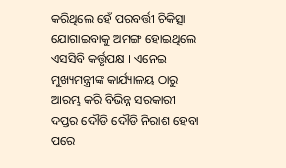କରିଥିଲେ ହେଁ ପରବର୍ତ୍ତୀ ଚିକିତ୍ସା ଯୋଗାଇବାକୁ ଅମଙ୍ଗ ହୋଇଥିଲେ ଏସସିବି କର୍ତ୍ତୃପକ୍ଷ । ଏନେଇ ମୁଖ୍ୟମନ୍ତ୍ରୀଙ୍କ କାର୍ଯ୍ୟାଳୟ ଠାରୁ ଆରମ୍ଭ କରି ବିଭିନ୍ନ ସରକାରୀ ଦପ୍ତର ଦୌଡି ଦୌଡି ନିରାଶ ହେବା ପରେ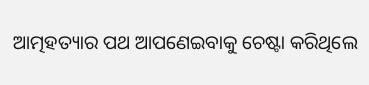ଆତ୍ମହତ୍ୟାର ପଥ ଆପଣେଇବାକୁ ଚେଷ୍ଟା କରିଥିଲେ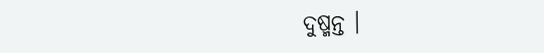ଦୁଷ୍ମନ୍ତ ।